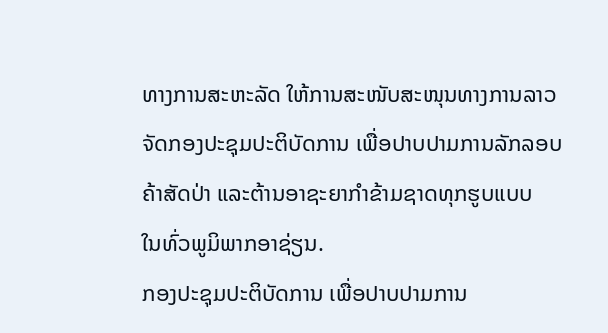ທາງການສະຫະລັດ ໃຫ້ການສະໜັບສະໜຸນທາງການລາວ
ຈັດກອງປະຊຸມປະຕິບັດການ ເພື່ອປາບປາມການລັກລອບ
ຄ້າສັດປ່າ ແລະຕ້ານອາຊະຍາກຳຂ້າມຊາດທຸກຮູບແບບ
ໃນທົ່ວພູມິພາກອາຊ່ຽນ.
ກອງປະຊຸມປະຕິບັດການ ເພື່ອປາບປາມການ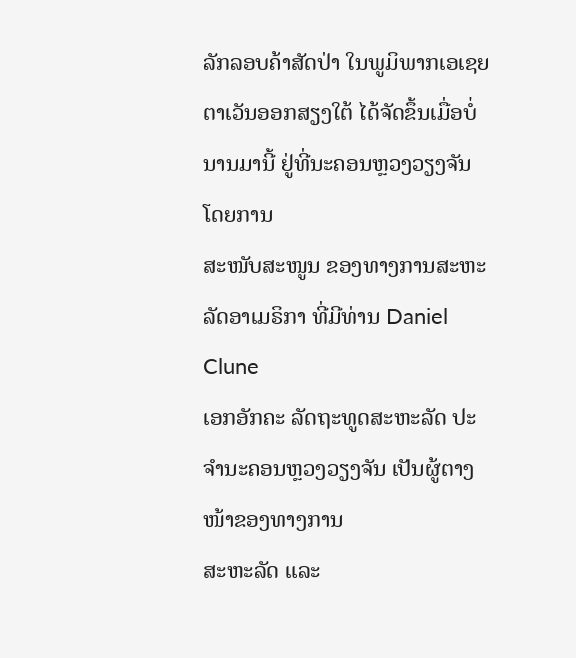ລັກລອບຄ້າສັດປ່າ ໃນພູມິພາກເອເຊຍ
ຕາເວັນອອກສຽງໃຕ້ ໄດ້ຈັດຂຶ້ນເມື່ອບໍ່ນານມານີ້ ຢູ່ທີ່ນະຄອນຫຼວງວຽງຈັນ ໂດຍການ
ສະໜັບສະໜູນ ຂອງທາງການສະຫະລັດອາເມຣິກາ ທີ່ມີທ່ານ Daniel Clune
ເອກອັກຄະ ລັດຖະທູດສະຫະລັດ ປະຈຳນະຄອນຫຼວງວຽງຈັນ ເປັນຜູ້ຕາງໜ້າຂອງທາງການ
ສະຫະລັດ ແລະ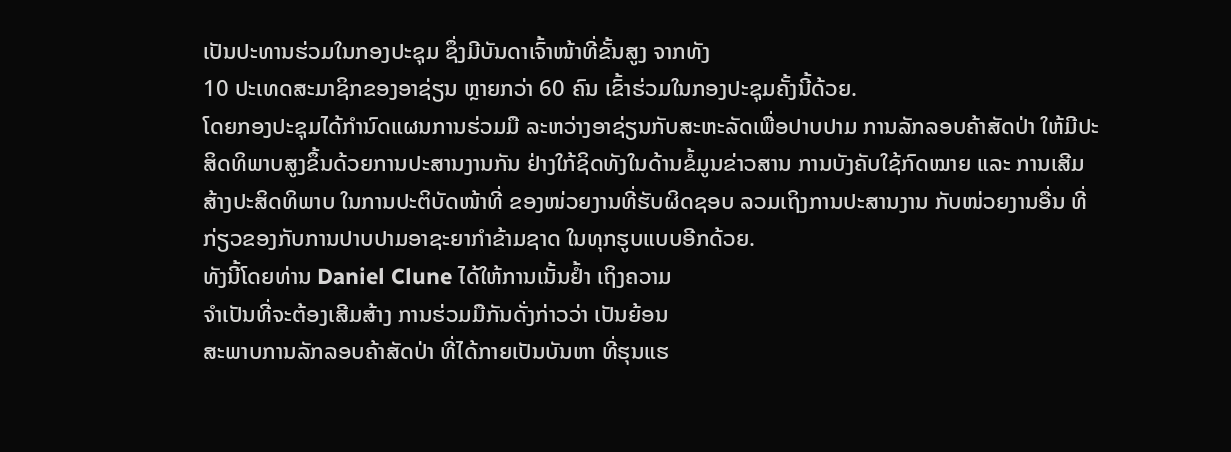ເປັນປະທານຮ່ວມໃນກອງປະຊຸມ ຊຶ່ງມີບັນດາເຈົ້າໜ້າທີ່ຂັ້ນສູງ ຈາກທັງ
10 ປະເທດສະມາຊິກຂອງອາຊ່ຽນ ຫຼາຍກວ່າ 60 ຄົນ ເຂົ້າຮ່ວມໃນກອງປະຊຸມຄັ້ງນີ້ດ້ວຍ.
ໂດຍກອງປະຊຸມໄດ້ກຳນົດແຜນການຮ່ວມມື ລະຫວ່າງອາຊ່ຽນກັບສະຫະລັດເພື່ອປາບປາມ ການລັກລອບຄ້າສັດປ່າ ໃຫ້ມີປະສິດທິພາບສູງຂຶ້ນດ້ວຍການປະສານງານກັນ ຢ່າງໃກ້ຊິດທັງໃນດ້ານຂໍ້ມູນຂ່າວສານ ການບັງຄັບໃຊ້ກົດໝາຍ ແລະ ການເສີມສ້າງປະສິດທິພາບ ໃນການປະຕິບັດໜ້າທີ່ ຂອງໜ່ວຍງານທີ່ຮັບຜິດຊອບ ລວມເຖິງການປະສານງານ ກັບໜ່ວຍງານອື່ນ ທີ່ກ່ຽວຂອງກັບການປາບປາມອາຊະຍາກຳຂ້າມຊາດ ໃນທຸກຮູບແບບອີກດ້ວຍ.
ທັງນີ້ໂດຍທ່ານ Daniel Clune ໄດ້ໃຫ້ການເນັ້ນຢ້ຳ ເຖິງຄວາມ
ຈຳເປັນທີ່ຈະຕ້ອງເສີມສ້າງ ການຮ່ວມມືກັນດັ່ງກ່າວວ່າ ເປັນຍ້ອນ
ສະພາບການລັກລອບຄ້າສັດປ່າ ທີ່ໄດ້ກາຍເປັນບັນຫາ ທີ່ຮຸນແຮ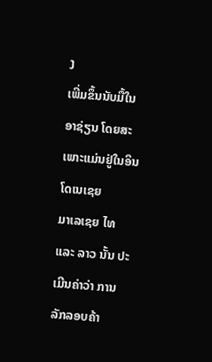ງ
ເພີ່ມຂຶ້ນນັບມື້ໃນອາຊ່ຽນ ໂດຍສະເພາະແມ່ນຢູ່ໃນອິນໂດເນເຊຍ
ມາເລເຊຍ ໄທ ແລະ ລາວ ນັ້ນ ປະເມີນຄ່າວ່າ ການລັກລອບຄ້າ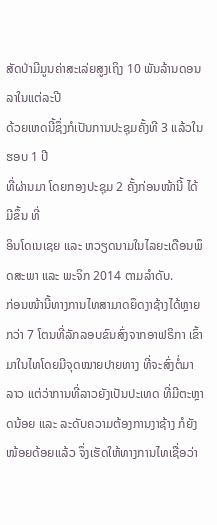ສັດປ່າມີມູນຄ່າສະເລ່ຍສູງເຖິງ 10 ພັນລ້ານດອນລາໃນແຕ່ລະປີ
ດ້ວຍເຫດນີ້ຊຶ່ງກໍເປັນການປະຊຸມຄັ້ງທີ 3 ແລ້ວໃນຮອບ 1 ປີ
ທີ່ຜ່ານມາ ໂດຍກອງປະຊຸມ 2 ຄັ້ງກ່ອນໜ້ານີ້ ໄດ້ມີຂຶ້ນ ທີ່
ອິນໂດເນເຊຍ ແລະ ຫວຽດນາມໃນໄລຍະເດືອນພຶດສະພາ ແລະ ພະຈິກ 2014 ຕາມລຳດັບ.
ກ່ອນໜ້ານີ້ທາງການໄທສາມາດຍຶດງາຊ້າງໄດ້ຫຼາຍກວ່າ 7 ໂຕນທີ່ລັກລອບຂົນສົ່ງຈາກອາຟຣິກາ ເຂົ້າມາໃນໄທໂດຍມີຈຸດໝາຍປາຍທາງ ທີ່ຈະສົ່ງຕໍ່ມາລາວ ແຕ່ວ່າການທີ່ລາວຍັງເປັນປະເທດ ທີ່ມີຕະຫຼາດນ້ອຍ ແລະ ລະດັບຄວາມຕ້ອງການງາຊ້າງ ກໍຍັງໜ້ອຍດ້ອຍແລ້ວ ຈຶ່ງເຮັດໃຫ້ທາງການໄທເຊື່ອວ່າ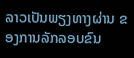ລາວເປັນພຽງທາງຜ່ານ ຂອງການລັກລອບຂົນ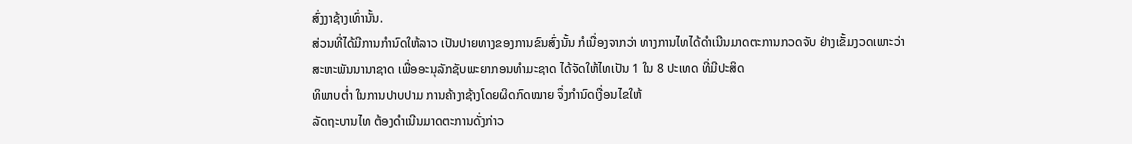ສົ່ງງາຊ້າງເທົ່ານັ້ນ.
ສ່ວນທີ່ໄດ້ມີການກຳນົດໃຫ້ລາວ ເປັນປາຍທາງຂອງການຂົນສົ່ງນັ້ນ ກໍເນື່ອງຈາກວ່າ ທາງການໄທໄດ້ດຳເນີນມາດຕະການກວດຈັບ ຢ່າງເຂັ້ມງວດເພາະວ່າ ສະຫະພັນນານາຊາດ ເພື່ອອະນຸລັກຊັບພະຍາກອນທຳມະຊາດ ໄດ້ຈັດໃຫ້ໄທເປັນ 1 ໃນ 8 ປະເທດ ທີ່ມີປະສິດ
ທິພາບຕ່ຳ ໃນການປາບປາມ ການຄ້າງາຊ້າງໂດຍຜິດກົດໝາຍ ຈຶ່ງກຳນົດເງື່ອນໄຂໃຫ້
ລັດຖະບານໄທ ຕ້ອງດຳເນີນມາດຕະການດັ່ງກ່າວ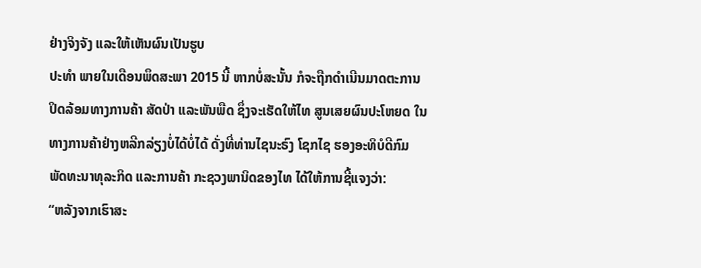ຢ່າງຈິງຈັງ ແລະໃຫ້ເຫັນຜົນເປັນຮູບ
ປະທຳ ພາຍໃນເດືອນພຶດສະພາ 2015 ນີ້ ຫາກບໍ່ສະນັ້ນ ກໍຈະຖືກດຳເນີນມາດຕະການ
ປິດລ້ອມທາງການຄ້າ ສັດປ່າ ແລະພັນພືດ ຊຶ່ງຈະເຮັດໃຫ້ໄທ ສູນເສຍຜົນປະໂຫຍດ ໃນ
ທາງການຄ້າຢ່າງຫລີກລ່ຽງບໍ່ໄດ້ບໍ່ໄດ້ ດັ່ງທີ່ທ່ານໄຊນະຣົງ ໂຊກໄຊ ຮອງອະທິບໍດີກົມ
ພັດທະນາທຸລະກິດ ແລະການຄ້າ ກະຊວງພານິດຂອງໄທ ໄດ້ໃຫ້ການຊີ້ແຈງວ່າ:
“ຫລັງຈາກເຮົາສະ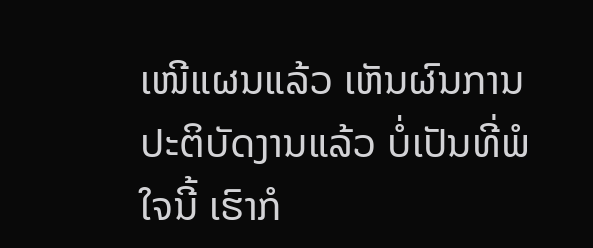ເໜີແຜນແລ້ວ ເຫັນຜົນການປະຕິບັດງານແລ້ວ ບໍ່ເປັນທີ່ພໍໃຈນີ້ ເຮົາກໍ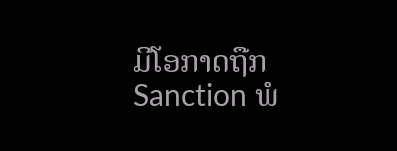ມີໂອກາດຖືກ Sanction ພໍ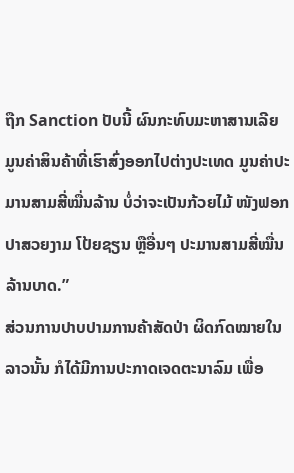ຖືກ Sanction ປັບນີ້ ຜົນກະທົບມະຫາສານເລີຍ ມູນຄ່າສິນຄ້າທີ່ເຮົາສົ່ງອອກໄປຕ່າງປະເທດ ມູນຄ່າປະມານສາມສີ່ໝື່ນລ້ານ ບໍ່ວ່າຈະເປັນກ້ວຍໄມ້ ໜັງຟອກ ປາສວຍງາມ ໂປ້ຍຊຽນ ຫຼືອື່ນໆ ປະມານສາມສີ່ໝື່ນລ້ານບາດ.”
ສ່ວນການປາບປາມການຄ້າສັດປ່າ ຜິດກົດໝາຍໃນລາວນັ້ນ ກໍໄດ້ມີການປະກາດເຈດຕະນາລົມ ເພື່ອ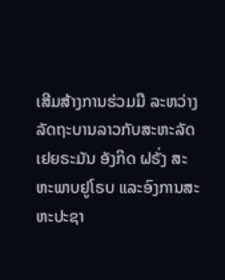ເສີມສ້າງການຮ່ວມມື ລະຫວ່າງລັດຖະບານລາວກັບສະຫະລັດ ເຢຍຣະມັນ ອັງກິດ ຝຣັ່ງ ສະຫະພາບຢູໂຣບ ແລະອົງການສະຫະປະຊາ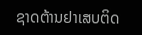ຊາດຕ້ານຢາເສບຕິດ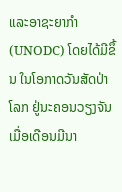ແລະອາຊະຍາກຳ (UNODC) ໂດຍໄດ້ມີຂຶ້ນ ໃນໂອກາດວັນສັດປ່າໂລກ ຢູ່ນະຄອນວຽງຈັນ ເມື່ອເດືອນມີນາ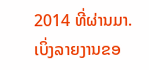2014 ທີ່ຜ່ານມາ.
ເບິ່ງລາຍງານຂອ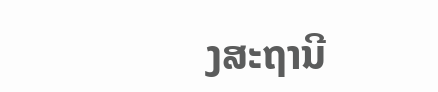ງສະຖານີ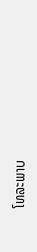ໂທລະພາບ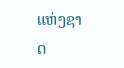ແຫ່ງຊາດ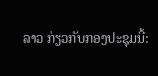ລາວ ກ່ຽວກັບກອງປະຊຸມນີ້: